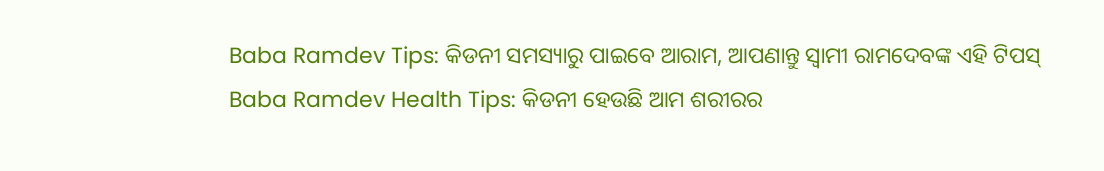Baba Ramdev Tips: କିଡନୀ ସମସ୍ୟାରୁ ପାଇବେ ଆରାମ, ଆପଣାନ୍ତୁ ସ୍ୱାମୀ ରାମଦେବଙ୍କ ଏହି ଟିପସ୍
Baba Ramdev Health Tips: କିଡନୀ ହେଉଛି ଆମ ଶରୀରର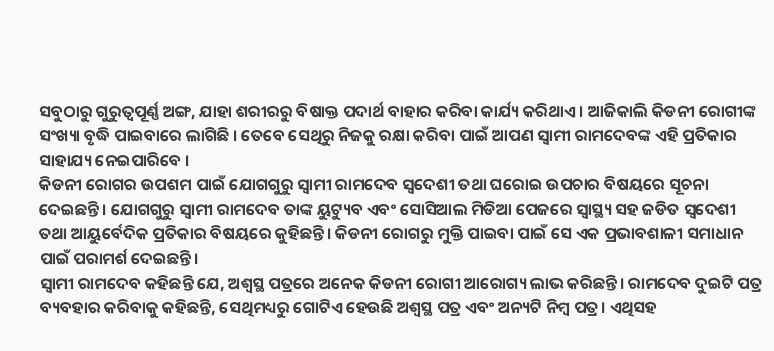ସବୁଠାରୁ ଗୁରୁତ୍ୱପୂର୍ଣ୍ଣ ଅଙ୍ଗ, ଯାହା ଶରୀରରୁ ବିଷାକ୍ତ ପଦାର୍ଥ ବାହାର କରିବା କାର୍ଯ୍ୟ କରିଥାଏ । ଆଜିକାଲି କିଡନୀ ରୋଗୀଙ୍କ ସଂଖ୍ୟା ବୃଦ୍ଧି ପାଇବାରେ ଲାଗିଛି । ତେବେ ସେଥିରୁ ନିଜକୁ ରକ୍ଷା କରିବା ପାଇଁ ଆପଣ ସ୍ୱାମୀ ରାମଦେବଙ୍କ ଏହି ପ୍ରତିକାର ସାହାଯ୍ୟ ନେଇପାରିବେ ।
କିଡନୀ ରୋଗର ଉପଶମ ପାଇଁ ଯୋଗଗୁରୁ ସ୍ୱାମୀ ରାମଦେବ ସ୍ୱଦେଶୀ ତଥା ଘରୋଇ ଉପଚାର ବିଷୟରେ ସୂଚନା ଦେଇଛନ୍ତି । ଯୋଗଗୁରୁ ସ୍ୱାମୀ ରାମଦେବ ତାଙ୍କ ୟୁଟ୍ୟୁବ ଏବଂ ସୋସିଆଲ ମିଡିଆ ପେଜରେ ସ୍ୱାସ୍ଥ୍ୟ ସହ ଜଡିତ ସ୍ୱଦେଶୀ ତଥା ଆୟୁର୍ବେଦିକ ପ୍ରତିକାର ବିଷୟରେ କୁହିଛନ୍ତି। କିଡନୀ ରୋଗରୁ ମୁକ୍ତି ପାଇବା ପାଇଁ ସେ ଏକ ପ୍ରଭାବଶାଳୀ ସମାଧାନ ପାଇଁ ପରାମର୍ଶ ଦେଇଛନ୍ତି।
ସ୍ୱାମୀ ରାମଦେବ କହିଛନ୍ତି ଯେ, ଅଶ୍ୱସ୍ଥ ପତ୍ରରେ ଅନେକ କିଡନୀ ରୋଗୀ ଆରୋଗ୍ୟ ଲାଭ କରିଛନ୍ତି। ରାମଦେବ ଦୁଇଟି ପତ୍ର ବ୍ୟବହାର କରିବାକୁ କହିଛନ୍ତି, ସେଥିମଧ୍ୟରୁ ଗୋଟିଏ ହେଉଛି ଅଶ୍ୱସ୍ଥ ପତ୍ର ଏବଂ ଅନ୍ୟଟି ନିମ୍ୱ ପତ୍ର। ଏଥିସହ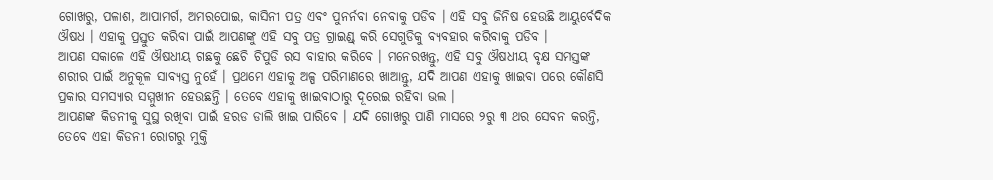ଗୋଖରୁ, ପଳାଶ, ଆପାମର୍ଗ, ଅମରପୋଇ, କାସିନୀ ପତ୍ର ଏବଂ ପୁନର୍ନବା ନେବାକୁ ପଡିବ । ଏହି ସବୁ ଜିନିଷ ହେଉଛି ଆୟୁର୍ବେଦିକ ଔଷଧ । ଏହାକୁ ପ୍ରସ୍ତୁତ କରିବା ପାଇଁ ଆପଣଙ୍କୁ ଏହି ସବୁ ପତ୍ର ଗ୍ରାଇଣ୍ଡ୍ କରି ସେଗୁଡିକୁ ବ୍ୟବହାର କରିବାକୁ ପଡିବ ।
ଆପଣ ସକାଳେ ଏହି ଔଷଧୀୟ ଗଛକୁ ଛେଚି ଚିପୁଡି ରସ ବାହାର କରିବେ । ମନେରଖନ୍ତୁ, ଏହି ସବୁ ଔଷଧୀୟ ବୃକ୍ଷ ସମସ୍ତଙ୍କ ଶରୀର ପାଇଁ ଅନୁକୂଳ ସାବ୍ୟସ୍ତ ନୁହେଁ । ପ୍ରଥମେ ଏହାକୁ ଅଳ୍ପ ପରିମାଣରେ ଖାଆନ୍ତୁ, ଯଦି ଆପଣ ଏହାକୁ ଖାଇବା ପରେ କୌଣସି ପ୍ରକାର ସମସ୍ୟାର ସମ୍ମୁଖୀନ ହେଉଛନ୍ତି । ତେବେ ଏହାକୁ ଖାଇବାଠାରୁ ଦୂରେଇ ରହିବା ଭଲ ।
ଆପଣଙ୍କ କିଡନୀକୁ ସୁସ୍ଥ ରଖିବା ପାଇଁ ହରଡ ଡାଲି ଖାଇ ପାରିବେ । ଯଦି ଗୋଖରୁ ପାଣି ମାସରେ ୨ରୁ ୩ ଥର ସେବନ କରନ୍ତି, ତେବେ ଏହା କିଡନୀ ରୋଗରୁ ମୁକ୍ତି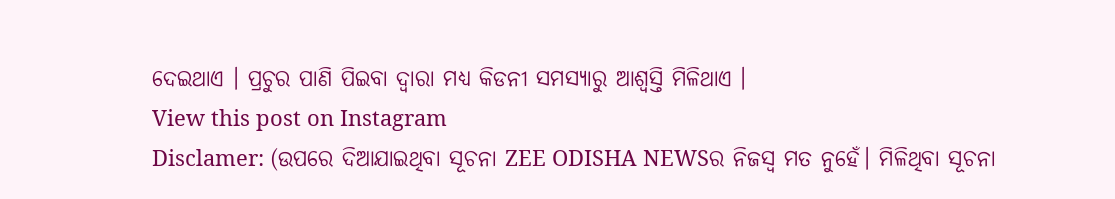ଦେଇଥାଏ । ପ୍ରଚୁର ପାଣି ପିଇବା ଦ୍ୱାରା ମଧ୍ୟ କିଡନୀ ସମସ୍ୟାରୁ ଆଶ୍ୱସ୍ତି ମିଳିଥାଏ ।
View this post on Instagram
Disclamer: (ଉପରେ ଦିଆଯାଇଥିବା ସୂଚନା ZEE ODISHA NEWSର ନିଜସ୍ୱ ମତ ନୁହେଁ। ମିଳିଥିବା ସୂଚନା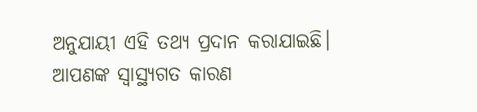ଅନୁଯାୟୀ ଏହି ତଥ୍ୟ ପ୍ରଦାନ କରାଯାଇଛି। ଆପଣଙ୍କ ସ୍ୱାସ୍ଥ୍ୟଗତ କାରଣ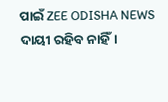ପାଇଁ ZEE ODISHA NEWS ଦାୟୀ ରହିବ ନାହିଁ।